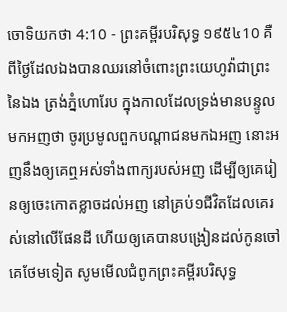ចោទិយកថា 4:10 - ព្រះគម្ពីរបរិសុទ្ធ ១៩៥៤10 គឺពីថ្ងៃដែលឯងបានឈរនៅចំពោះព្រះយេហូវ៉ាជាព្រះនៃឯង ត្រង់ភ្នំហោរែប ក្នុងកាលដែលទ្រង់មានបន្ទូលមកអញថា ចូរប្រមូលពួកបណ្តាជនមកឯអញ នោះអញនឹងឲ្យគេឮអស់ទាំងពាក្យរបស់អញ ដើម្បីឲ្យគេរៀនឲ្យចេះកោតខ្លាចដល់អញ នៅគ្រប់១ជីវិតដែលគេរស់នៅលើផែនដី ហើយឲ្យគេបានបង្រៀនដល់កូនចៅគេថែមទៀត សូមមើលជំពូកព្រះគម្ពីរបរិសុទ្ធ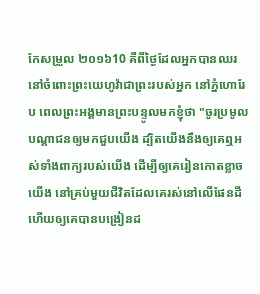កែសម្រួល ២០១៦10 គឺពីថ្ងៃដែលអ្នកបានឈរនៅចំពោះព្រះយេហូវ៉ាជាព្រះរបស់អ្នក នៅភ្នំហោរែប ពេលព្រះអង្គមានព្រះបន្ទូលមកខ្ញុំថា "ចូរប្រមូលបណ្ដាជនឲ្យមកជួបយើង ដ្បិតយើងនឹងឲ្យគេឮអស់ទាំងពាក្យរបស់យើង ដើម្បីឲ្យគេរៀនកោតខ្លាចយើង នៅគ្រប់មួយជីវិតដែលគេរស់នៅលើផែនដី ហើយឲ្យគេបានបង្រៀនដ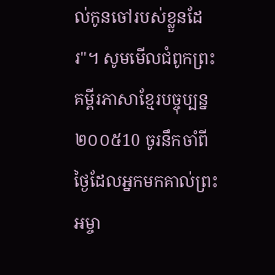ល់កូនចៅរបស់ខ្លួនដែរ"។ សូមមើលជំពូកព្រះគម្ពីរភាសាខ្មែរបច្ចុប្បន្ន ២០០៥10 ចូរនឹកចាំពីថ្ងៃដែលអ្នកមកគាល់ព្រះអម្ចា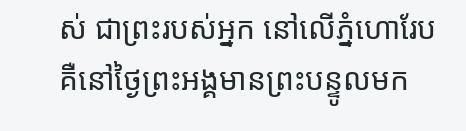ស់ ជាព្រះរបស់អ្នក នៅលើភ្នំហោរែប គឺនៅថ្ងៃព្រះអង្គមានព្រះបន្ទូលមក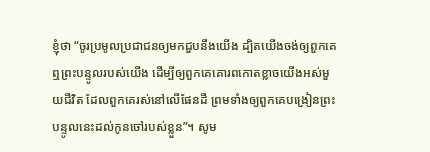ខ្ញុំថា “ចូរប្រមូលប្រជាជនឲ្យមកជួបនឹងយើង ដ្បិតយើងចង់ឲ្យពួកគេឮព្រះបន្ទូលរបស់យើង ដើម្បីឲ្យពួកគេគោរពកោតខ្លាចយើងអស់មួយជីវិត ដែលពួកគេរស់នៅលើផែនដី ព្រមទាំងឲ្យពួកគេបង្រៀនព្រះបន្ទូលនេះដល់កូនចៅរបស់ខ្លួន”។ សូម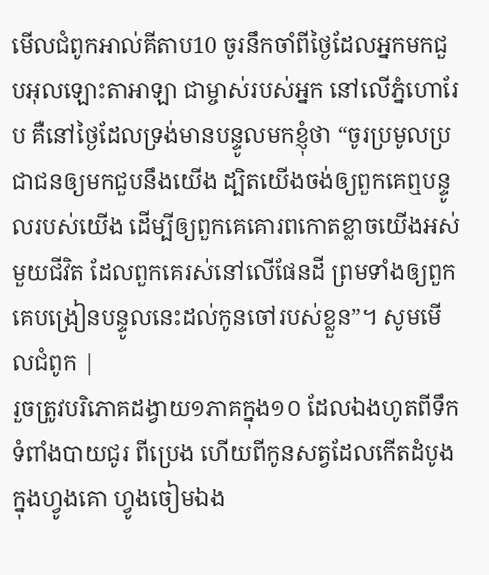មើលជំពូកអាល់គីតាប10 ចូរនឹកចាំពីថ្ងៃដែលអ្នកមកជួបអុលឡោះតាអាឡា ជាម្ចាស់របស់អ្នក នៅលើភ្នំហោរែប គឺនៅថ្ងៃដែលទ្រង់មានបន្ទូលមកខ្ញុំថា “ចូរប្រមូលប្រជាជនឲ្យមកជួបនឹងយើង ដ្បិតយើងចង់ឲ្យពួកគេឮបន្ទូលរបស់យើង ដើម្បីឲ្យពួកគេគោរពកោតខ្លាចយើងអស់មួយជីវិត ដែលពួកគេរស់នៅលើផែនដី ព្រមទាំងឲ្យពួកគេបង្រៀនបន្ទូលនេះដល់កូនចៅរបស់ខ្លួន”។ សូមមើលជំពូក |
រួចត្រូវបរិភោគដង្វាយ១ភាគក្នុង១០ ដែលឯងហូតពីទឹកទំពាំងបាយជូរ ពីប្រេង ហើយពីកូនសត្វដែលកើតដំបូង ក្នុងហ្វូងគោ ហ្វូងចៀមឯង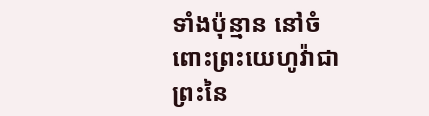ទាំងប៉ុន្មាន នៅចំពោះព្រះយេហូវ៉ាជាព្រះនៃ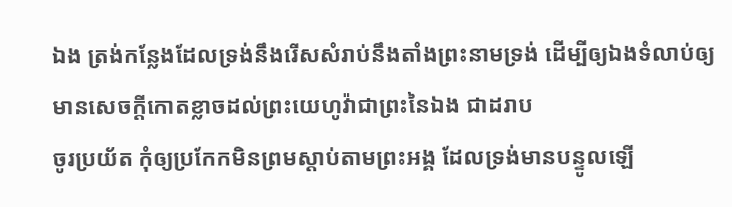ឯង ត្រង់កន្លែងដែលទ្រង់នឹងរើសសំរាប់នឹងតាំងព្រះនាមទ្រង់ ដើម្បីឲ្យឯងទំលាប់ឲ្យមានសេចក្ដីកោតខ្លាចដល់ព្រះយេហូវ៉ាជាព្រះនៃឯង ជាដរាប
ចូរប្រយ័ត កុំឲ្យប្រកែកមិនព្រមស្តាប់តាមព្រះអង្គ ដែលទ្រង់មានបន្ទូលឡើ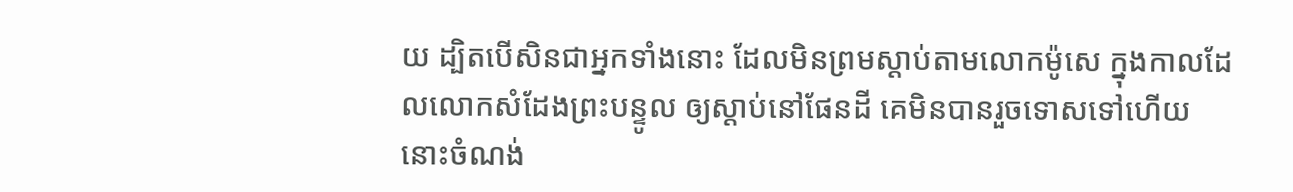យ ដ្បិតបើសិនជាអ្នកទាំងនោះ ដែលមិនព្រមស្តាប់តាមលោកម៉ូសេ ក្នុងកាលដែលលោកសំដែងព្រះបន្ទូល ឲ្យស្តាប់នៅផែនដី គេមិនបានរួចទោសទៅហើយ នោះចំណង់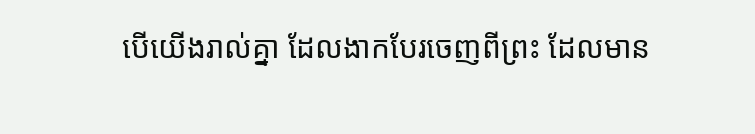បើយើងរាល់គ្នា ដែលងាកបែរចេញពីព្រះ ដែលមាន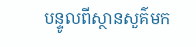បន្ទូលពីស្ថានសួគ៌មក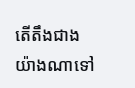តើតឹងជាងយ៉ាងណាទៅ